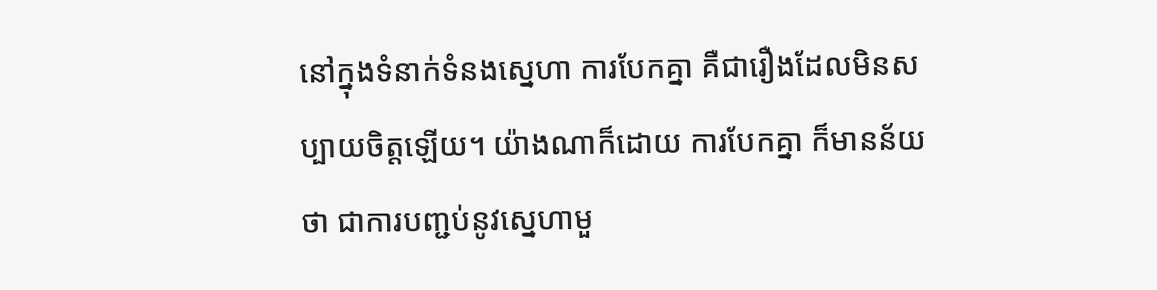នៅក្នុងទំនាក់ទំនងស្នេហា ការបែកគ្នា គឺជារឿងដែលមិនសប្បាយចិត្តឡើយ។ យ៉ាងណាក៏ដោយ ការបែកគ្នា ក៏មានន័យថា ជាការបញ្ជប់នូវស្នេហាមួ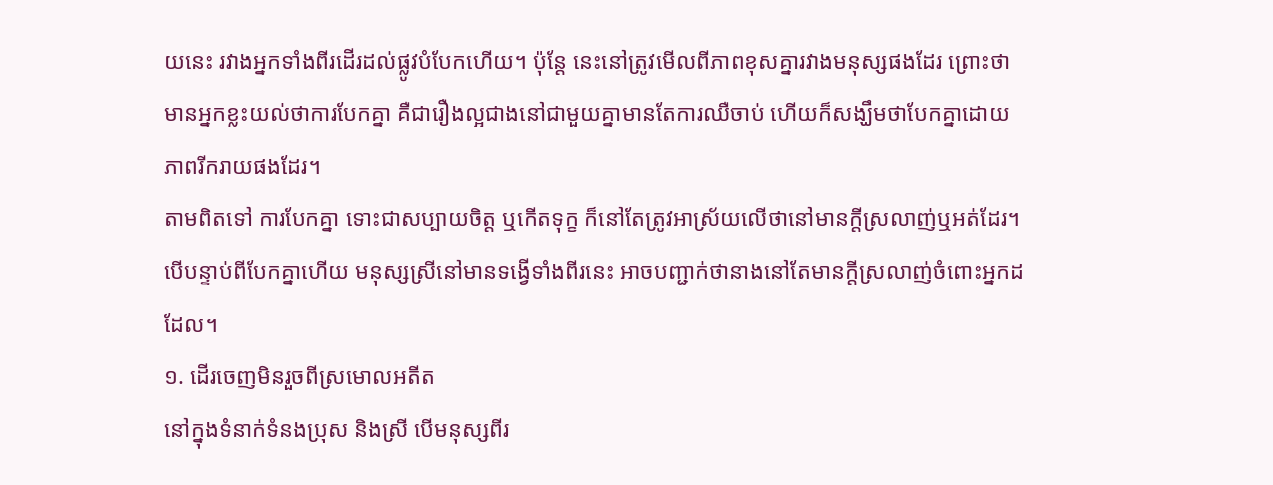យនេះ រវាងអ្នកទាំងពីរដើរដល់ផ្លូវបំបែកហើយ។ ប៉ុន្តែ នេះនៅត្រូវមើលពីភាពខុសគ្នារវាងមនុស្សផងដែរ ព្រោះថាមានអ្នកខ្លះយល់ថាការបែកគ្នា គឺជារឿងល្អជាងនៅជាមួយគ្នាមានតែការឈឺចាប់ ហើយក៏សង្ឃឹមថាបែកគ្នាដោយភាពរីករាយផងដែរ។
តាមពិតទៅ ការបែកគ្នា ទោះជាសប្បាយចិត្ត ឬកើតទុក្ខ ក៏នៅតែត្រូវអាស្រ័យលើថានៅមានក្តីស្រលាញ់ឬអត់ដែរ។ បើបន្ទាប់ពីបែកគ្នាហើយ មនុស្សស្រីនៅមានទង្វើទាំងពីរនេះ អាចបញ្ជាក់ថានាងនៅតែមានក្តីស្រលាញ់ចំពោះអ្នកដដែល។
១. ដើរចេញមិនរួចពីស្រមោលអតីត
នៅក្នុងទំនាក់ទំនងប្រុស និងស្រី បើមនុស្សពីរ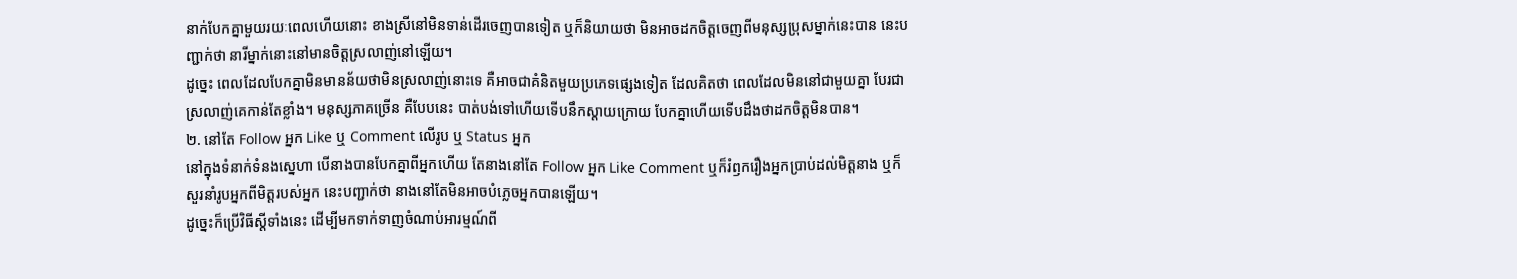នាក់បែកគ្នាមួយរយៈពេលហើយនោះ ខាងស្រីនៅមិនទាន់ដើរចេញបានទៀត ឬក៏និយាយថា មិនអាចដកចិត្តចេញពីមនុស្សប្រុសម្នាក់នេះបាន នេះបញ្ជាក់ថា នារីម្នាក់នោះនៅមានចិត្តស្រលាញ់នៅឡើយ។
ដូច្នេះ ពេលដែលបែកគ្នាមិនមានន័យថាមិនស្រលាញ់នោះទេ គឺអាចជាគំនិតមួយប្រភេទផ្សេងទៀត ដែលគិតថា ពេលដែលមិននៅជាមួយគ្នា បែរជាស្រលាញ់គេកាន់តែខ្លាំង។ មនុស្សភាគច្រើន គឺបែបនេះ បាត់បង់ទៅហើយទើបនឹកស្តាយក្រោយ បែកគ្នាហើយទើបដឹងថាដកចិត្តមិនបាន។
២. នៅតែ Follow អ្នក Like ឬ Comment លើរូប ឬ Status អ្នក
នៅក្នុងទំនាក់ទំនងស្នេហា បើនាងបានបែកគ្នាពីអ្នកហើយ តែនាងនៅតែ Follow អ្នក Like Comment ឬក៏រំឭករឿងអ្នកប្រាប់ដល់មិត្តនាង ឬក៏សួរនាំរូបអ្នកពីមិត្តរបស់អ្នក នេះបញ្ជាក់ថា នាងនៅតែមិនអាចបំភ្លេចអ្នកបានឡើយ។
ដូច្នេះក៏ប្រើវិធីស្តីទាំងនេះ ដើម្បីមកទាក់ទាញចំណាប់អារម្មណ៍ពី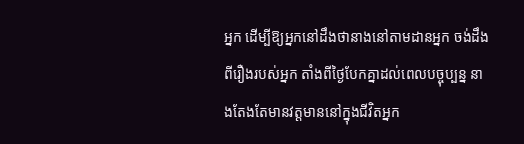អ្នក ដើម្បីឱ្យអ្នកនៅដឹងថានាងនៅតាមដានអ្នក ចង់ដឹងពីរឿងរបស់អ្នក តាំងពីថ្ងៃបែកគ្នាដល់ពេលបច្ចុប្បន្ន នាងតែងតែមានវត្តមាននៅក្នុងជីវិតអ្នក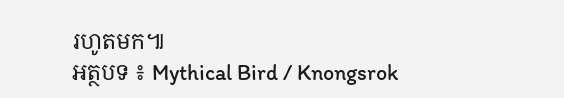រហូតមក៕
អត្ថបទ ៖ Mythical Bird / Knongsrok